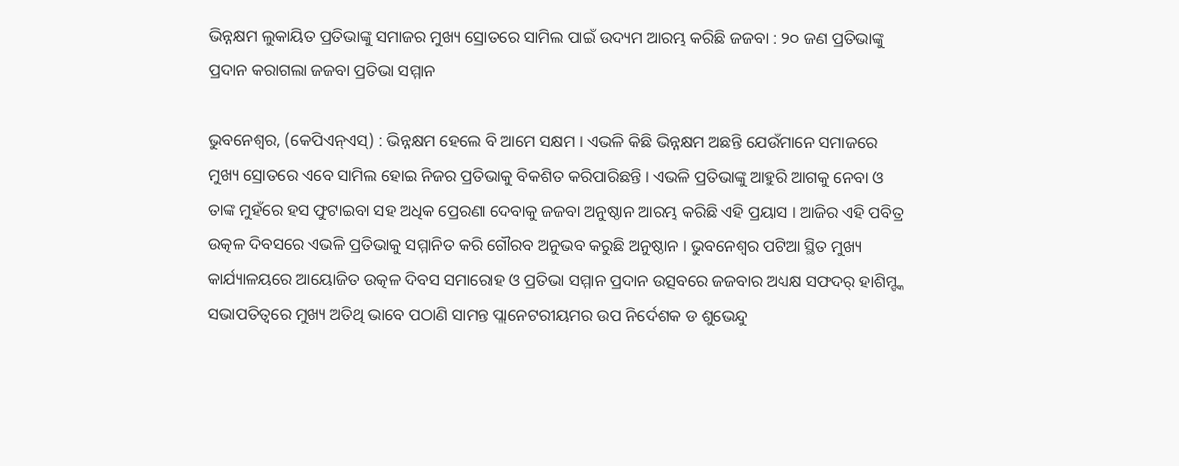ଭିନ୍ନକ୍ଷମ ଲୁକାୟିତ ପ୍ରତିଭାଙ୍କୁ ସମାଜର ମୁଖ୍ୟ ସ୍ରୋତରେ ସାମିଲ ପାଇଁ ଉଦ୍ୟମ ଆରମ୍ଭ କରିଛି ଜଜବା : ୨୦ ଜଣ ପ୍ରତିଭାଙ୍କୁ ପ୍ରଦାନ କରାଗଲା ଜଜବା ପ୍ରତିଭା ସମ୍ମାନ

ଭୁବନେଶ୍ୱର, (କେପିଏନ୍ଏସ୍) : ଭିନ୍ନକ୍ଷମ ହେଲେ ବି ଆମେ ସକ୍ଷମ । ଏଭଳି କିଛି ଭିନ୍ନକ୍ଷମ ଅଛନ୍ତି ଯେଉଁମାନେ ସମାଜରେ ମୁଖ୍ୟ ସ୍ରୋତରେ ଏବେ ସାମିଲ ହୋଇ ନିଜର ପ୍ରତିଭାକୁ ବିକଶିତ କରିପାରିଛନ୍ତି । ଏଭଳି ପ୍ରତିଭାଙ୍କୁ ଆହୁରି ଆଗକୁ ନେବା ଓ ତାଙ୍କ ମୁହଁରେ ହସ ଫୁଟାଇବା ସହ ଅଧିକ ପ୍ରେରଣା ଦେବାକୁ ଜଜବା ଅନୁଷ୍ଠାନ ଆରମ୍ଭ କରିଛି ଏହି ପ୍ରୟାସ । ଆଜିର ଏହି ପବିତ୍ର ଉତ୍କଳ ଦିବସରେ ଏଭଳି ପ୍ରତିଭାକୁ ସମ୍ମାନିତ କରି ଗୌରବ ଅନୁଭବ କରୁଛି ଅନୁଷ୍ଠାନ । ଭୁବନେଶ୍ୱର ପଟିଆ ସ୍ଥିତ ମୁଖ୍ୟ କାର୍ଯ୍ୟାଳୟରେ ଆୟୋଜିତ ଉତ୍କଳ ଦିବସ ସମାରୋହ ଓ ପ୍ରତିଭା ସମ୍ମାନ ପ୍ରଦାନ ଉତ୍ସବରେ ଜଜବାର ଅଧ୍ୟକ୍ଷ ସଫଦର୍ ହାଶିମ୍ଙ୍କ ସଭାପତିତ୍ଵରେ ମୁଖ୍ୟ ଅତିଥି ଭାବେ ପଠାଣି ସାମନ୍ତ ପ୍ଲାନେଟରୀୟମର ଉପ ନିର୍ଦେଶକ ଡ ଶୁଭେନ୍ଦୁ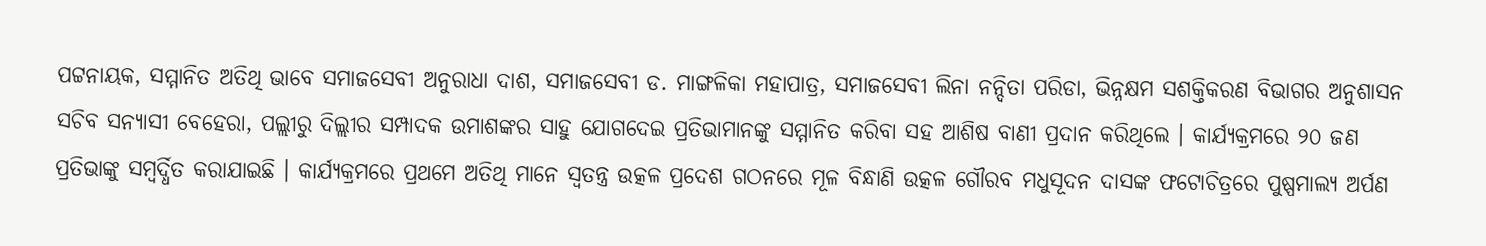ପଟ୍ଟନାୟକ, ସମ୍ମାନିତ ଅତିଥି ଭାବେ ସମାଜସେବୀ ଅନୁରାଧା ଦାଶ, ସମାଜସେବୀ ଡ. ମାଙ୍ଗଳିକା ମହାପାତ୍ର, ସମାଜସେବୀ ଲିନା ନନ୍ଦିତା ପରିଡା, ଭିନ୍ନକ୍ଷମ ସଶକ୍ତିକରଣ ବିଭାଗର ଅନୁଶାସନ ସଚିବ ସନ୍ୟାସୀ ବେହେରା, ପଲ୍ଲୀରୁ ଦିଲ୍ଲୀର ସମ୍ପାଦକ ଉମାଶଙ୍କର ସାହୁ ଯୋଗଦେଇ ପ୍ରତିଭାମାନଙ୍କୁ ସମ୍ମାନିତ କରିବା ସହ ଆଶିଷ ବାଣୀ ପ୍ରଦାନ କରିଥିଲେ । କାର୍ଯ୍ୟକ୍ରମରେ ୨୦ ଜଣ ପ୍ରତିଭାଙ୍କୁ ସମ୍ବର୍ଦ୍ଧିତ କରାଯାଇଛି । କାର୍ଯ୍ୟକ୍ରମରେ ପ୍ରଥମେ ଅତିଥି ମାନେ ସ୍ବତନ୍ତ୍ର ଉତ୍କଳ ପ୍ରଦେଶ ଗଠନରେ ମୂଳ ବିନ୍ଧାଣି ଉତ୍କଳ ଗୌରବ ମଧୁସୂଦନ ଦାସଙ୍କ ଫଟୋଚିତ୍ରରେ ପୁଷ୍ପମାଲ୍ୟ ଅର୍ପଣ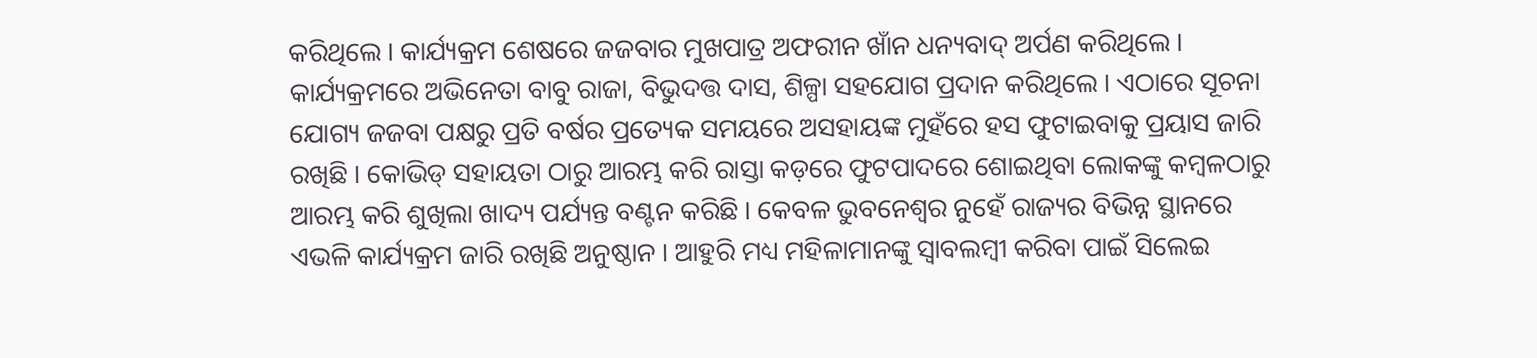କରିଥିଲେ । କାର୍ଯ୍ୟକ୍ରମ ଶେଷରେ ଜଜବାର ମୁଖପାତ୍ର ଅଫରୀନ ଖାଁନ ଧନ୍ୟବାଦ୍ ଅର୍ପଣ କରିଥିଲେ । କାର୍ଯ୍ୟକ୍ରମରେ ଅଭିନେତା ବାବୁ ରାଜା, ବିଭୁଦତ୍ତ ଦାସ, ଶିଳ୍ପା ସହଯୋଗ ପ୍ରଦାନ କରିଥିଲେ । ଏଠାରେ ସୂଚନା ଯୋଗ୍ୟ ଜଜବା ପକ୍ଷରୁ ପ୍ରତି ବର୍ଷର ପ୍ରତ୍ୟେକ ସମୟରେ ଅସହାୟଙ୍କ ମୁହଁରେ ହସ ଫୁଟାଇବାକୁ ପ୍ରୟାସ ଜାରି ରଖିଛି । କୋଭିଡ୍ ସହାୟତା ଠାରୁ ଆରମ୍ଭ କରି ରାସ୍ତା କଡ଼ରେ ଫୁଟପାଦରେ ଶୋଇଥିବା ଲୋକଙ୍କୁ କମ୍ବଳଠାରୁ ଆରମ୍ଭ କରି ଶୁଖିଲା ଖାଦ୍ୟ ପର୍ଯ୍ୟନ୍ତ ବଣ୍ଟନ କରିଛି । କେବଳ ଭୁବନେଶ୍ଵର ନୁହେଁ ରାଜ୍ୟର ବିଭିନ୍ନ ସ୍ଥାନରେ ଏଭଳି କାର୍ଯ୍ୟକ୍ରମ ଜାରି ରଖିଛି ଅନୁଷ୍ଠାନ । ଆହୁରି ମଧ୍ୟ ମହିଳାମାନଙ୍କୁ ସ୍ବାବଲମ୍ବୀ କରିବା ପାଇଁ ସିଲେଇ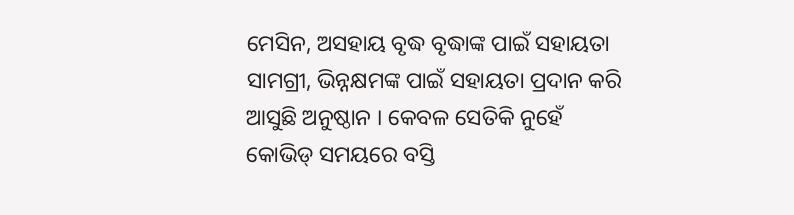ମେସିନ, ଅସହାୟ ବୃଦ୍ଧ ବୃଦ୍ଧାଙ୍କ ପାଇଁ ସହାୟତା ସାମଗ୍ରୀ, ଭିନ୍ନକ୍ଷମଙ୍କ ପାଇଁ ସହାୟତା ପ୍ରଦାନ କରି ଆସୁଛି ଅନୁଷ୍ଠାନ । କେବଳ ସେତିକି ନୁହେଁ କୋଭିଡ୍ ସମୟରେ ବସ୍ତି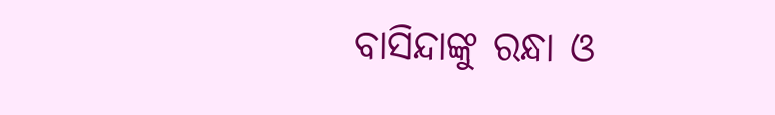ବାସିନ୍ଦାଙ୍କୁ ରନ୍ଧା ଓ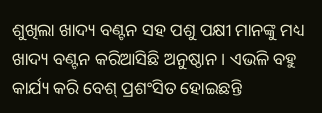ଶୁଖିଲା ଖାଦ୍ୟ ବଣ୍ଟନ ସହ ପଶୁ ପକ୍ଷୀ ମାନଙ୍କୁ ମଧ୍ୟ ଖାଦ୍ୟ ବଣ୍ଟନ କରିଆସିଛି ଅନୁଷ୍ଠାନ । ଏଭଳି ବହୁ କାର୍ଯ୍ୟ କରି ବେଶ୍ ପ୍ରଶଂସିତ ହୋଇଛନ୍ତି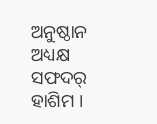ଅନୁଷ୍ଠାନ ଅଧ୍ୟକ୍ଷ ସଫଦର୍ ହାଶିମ ।